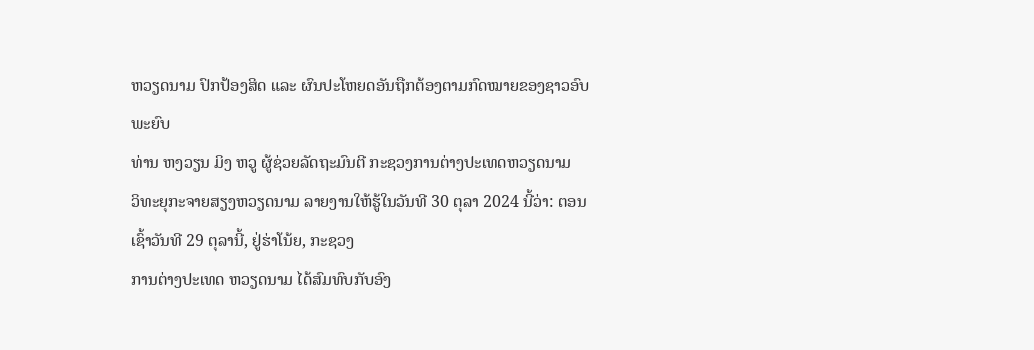ຫວຽດນາມ ປົກປ້ອງສິດ ແລະ ຜົນປະໂຫຍດອັນຖືກຕ້ອງຕາມກົດໝາຍຂອງຊາວອົບພະຍົບ
ທ່ານ ຫງວຽນ ມິງ ຫວູ ຜູ້ຊ່ວຍລັດຖະມົນຕີ ກະຊວງການຕ່າງປະເທດຫວຽດນາມ
ວິທະຍຸກະຈາຍສຽງຫວຽດນາມ ລາຍງານໃຫ້ຮູ້ໃນວັນທີ 30 ຕຸລາ 2024 ນີ້ວ່າ: ຕອນເຊົ້າວັນທີ 29 ຕຸລານີ້, ຢູ່ຮ່າໂນ້ຍ, ກະຊວງ
ການຕ່າງປະເທດ ຫວຽດນາມ ໄດ້ສົມທົບກັບອົງ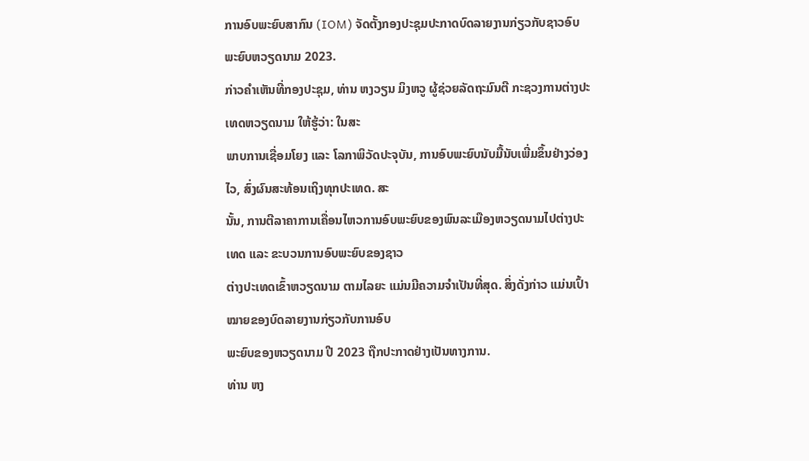ການອົບພະຍົບສາກົນ (IOM) ຈັດຕັ້ງກອງປະຊຸມປະກາດບົດລາຍງານກ່ຽວກັບຊາວອົບ
ພະຍົບຫວຽດນາມ 2023.
ກ່າວຄຳເຫັນທີ່ກອງປະຊຸມ, ທ່ານ ຫງວຽນ ມິງຫວູ ຜູ້ຊ່ວຍລັດຖະມົນຕີ ກະຊວງການຕ່າງປະເທດຫວຽດນາມ ໃຫ້ຮູ້ວ່າ: ໃນສະ
ພາບການເຊື່ອມໂຍງ ແລະ ໂລກາພິວັດປະຈຸບັນ, ການອົບພະຍົບນັບມື້ນັບເພີ່ມຂຶ້ນຢ່າງວ່ອງໄວ, ສົ່ງຜົນສະທ້ອນເຖິງທຸກປະເທດ. ສະ
ນັ້ນ, ການຕີລາຄາການເຄື່ອນໄຫວການອົບພະຍົບຂອງພົນລະເມືອງຫວຽດນາມໄປຕ່າງປະເທດ ແລະ ຂະບວນການອົບພະຍົບຂອງຊາວ
ຕ່າງປະເທດເຂົ້າຫວຽດນາມ ຕາມໄລຍະ ແມ່ນມີຄວາມຈຳເປັນທີ່ສຸດ. ສິ່ງດັ່ງກ່າວ ແມ່ນເປົ້າໝາຍຂອງບົດລາຍງານກ່ຽວກັບການອົບ
ພະຍົບຂອງຫວຽດນາມ ປີ 2023 ຖືກປະກາດຢ່າງເປັນທາງການ.
ທ່ານ ຫງ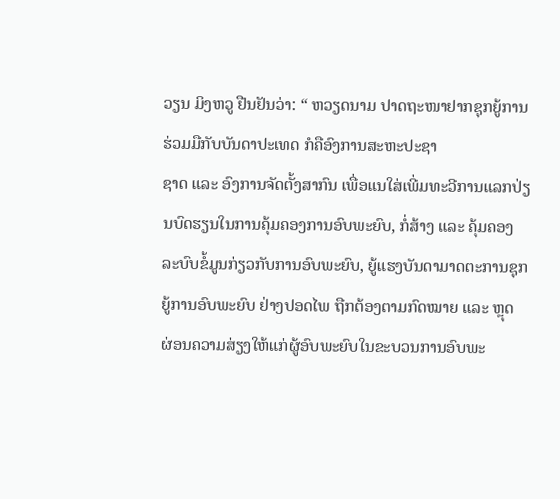ວຽນ ມິງຫວູ ຢືນຢັນວ່າ: “ ຫວຽດນາມ ປາດຖະໜາຢາກຊຸກຍູ້ການຮ່ວມມືກັບບັນດາປະເທດ ກໍຄືອົງການສະຫະປະຊາ
ຊາດ ແລະ ອົງການຈັດຕັ້ງສາກົນ ເພື່ອແນໃສ່ເພີ່ມທະວີການແລກປ່ຽນບົດຮຽນໃນການຄຸ້ມຄອງການອົບພະຍົບ, ກໍ່ສ້າງ ແລະ ຄຸ້ມຄອງ
ລະບົບຂໍ້ມູນກ່ຽວກັບການອົບພະຍົບ, ຍູ້ແຮງບັນດາມາດຕະການຊຸກຍູ້ການອົບພະຍົບ ຢ່າງປອດໄພ ຖືກຕ້ອງຕາມກົດໝາຍ ແລະ ຫຼຸດ
ຜ່ອນຄວາມສ່ຽງໃຫ້ແກ່ຜູ້ອົບພະຍົບໃນຂະບວນການອົບພະ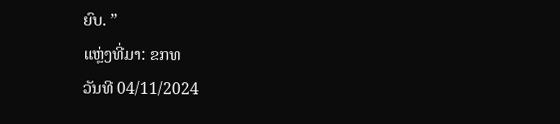ຍົບ. ”
ແຫຼ່ງທີ່ມາ: ຂກທ
ວັນທີ 04/11/2024